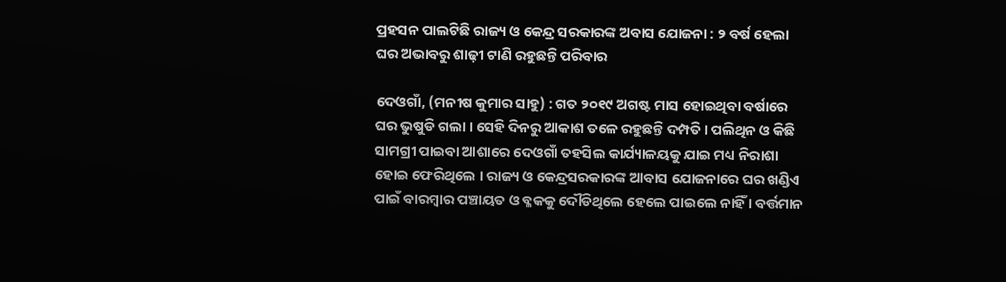ପ୍ରହସନ ପାଲଟିଛି ରାଜ୍ୟ ଓ କେନ୍ଦ୍ର ସରକାରଙ୍କ ଅବାସ ଯୋଜନା : ୨ ବର୍ଷ ହେଲା ଘର ଅଭାବରୁ ଶାଢ଼ୀ ଟାଣି ରହୁଛନ୍ତି ପରିବାର

ଦେଓଗାଁ, (ମନୀଷ କୁମାର ସାହୁ) : ଗତ ୨୦୧୯ ଅଗଷ୍ଟ ମାସ ହୋଇଥିବା ବର୍ଷାରେ ଘର ଭୁଷୁଡି ଗଲା । ସେହି ଦିନରୁ ଆକାଶ ତଳେ ରହୁଛନ୍ତି ଦମ୍ପତି । ପଲିଥିନ ଓ କିଛି ସାମଗ୍ରୀ ପାଇବା ଆଶାରେ ଦେଓଗାଁ ତହସିଲ କାର୍ଯ୍ୟାଳୟକୁ ଯାଇ ମଧ୍ୟ ନିରାଶା ହୋଇ ଫେରିଥିଲେ । ରାଜ୍ୟ ଓ କେନ୍ଦ୍ରସରକାରଙ୍କ ଆବାସ ଯୋଜନାରେ ଘର ଖଣ୍ଡିଏ ପାଇଁ ବାରମ୍ବାର ପଞ୍ଚାୟତ ଓ ବ୍ଳକକୁ ଦୌଡିଥିଲେ ହେଲେ ପାଇଲେ ନାହିଁ । ବର୍ତ୍ତମାନ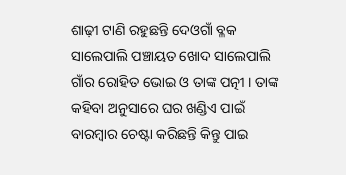ଶାଢ଼ୀ ଟାଣି ରହୁଛନ୍ତି ଦେଓଗାଁ ବ୍ଳକ ସାଲେପାଲି ପଞ୍ଚାୟତ ଖୋଦ ସାଲେପାଲି ଗାଁର ରୋହିତ ଭୋଇ ଓ ତାଙ୍କ ପତ୍ନୀ । ତାଙ୍କ କହିବା ଅନୁସାରେ ଘର ଖଣ୍ଡିଏ ପାଇଁ ବାରମ୍ବାର ଚେଷ୍ଟା କରିଛନ୍ତି କିନ୍ତୁ ପାଇ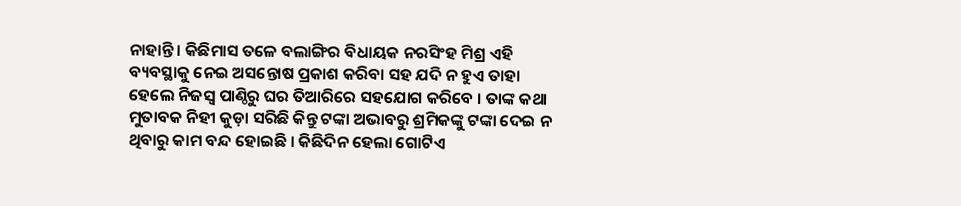ନାହାନ୍ତି । କିଛିମାସ ତଳେ ବଲାଙ୍ଗିର ବିଧାୟକ ନରସିଂହ ମିଶ୍ର ଏହି ବ୍ୟବସ୍ଥାକୁ ନେଇ ଅସନ୍ତୋଷ ପ୍ରକାଶ କରିବା ସହ ଯଦି ନ ହୁଏ ତାହା ହେଲେ ନିଜସ୍ୱ ପାଣ୍ଠିରୁ ଘର ତିଆରିରେ ସହଯୋଗ କରିବେ । ତାଙ୍କ କଥା ମୁତାବକ ନିହୀ କୁଡ଼ା ସରିଛି କିନ୍ତୁ ଟଙ୍କା ଅଭାବରୁ ଶ୍ରମିକଙ୍କୁ ଟଙ୍କା ଦେଇ ନ ଥିବାରୁ କାମ ବନ୍ଦ ହୋଇଛି । କିଛିଦିନ ହେଲା ଗୋଟିଏ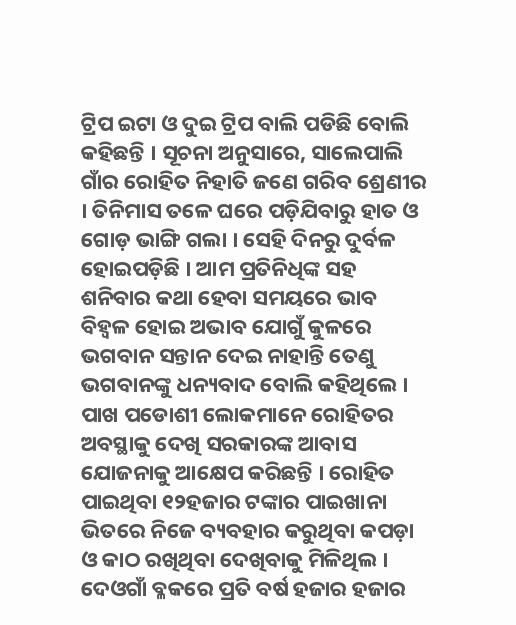ଟ୍ରିପ ଇଟା ଓ ଦୁଇ ଟ୍ରିପ ବାଲି ପଡିଛି ବୋଲି କହିଛନ୍ତି । ସୂଚନା ଅନୁସାରେ, ସାଲେପାଲି ଗାଁର ରୋହିତ ନିହାତି ଜଣେ ଗରିବ ଶ୍ରେଣୀର । ତିନିମାସ ତଳେ ଘରେ ପଡ଼ିଯିବାରୁ ହାତ ଓ ଗୋଡ଼ ଭାଙ୍ଗି ଗଲା । ସେହି ଦିନରୁ ଦୁର୍ବଳ ହୋଇପଡ଼ିଛି । ଆମ ପ୍ରତିନିଧିଙ୍କ ସହ ଶନିବାର କଥା ହେବା ସମୟରେ ଭାବ ବିହ୍ୱଳ ହୋଇ ଅଭାବ ଯୋଗୁଁ କୁଳରେ ଭଗବାନ ସନ୍ତାନ ଦେଇ ନାହାନ୍ତି ତେଣୁ ଭଗବାନଙ୍କୁ ଧନ୍ୟବାଦ ବୋଲି କହିଥିଲେ । ପାଖ ପଡୋଶୀ ଲୋକମାନେ ରୋହିତର ଅବସ୍ଥାକୁ ଦେଖି ସରକାରଙ୍କ ଆବାସ ଯୋଜନାକୁ ଆକ୍ଷେପ କରିଛନ୍ତି । ରୋହିତ ପାଇଥିବା ୧୨ହଜାର ଟଙ୍କାର ପାଇଖାନା ଭିତରେ ନିଜେ ବ୍ୟବହାର କରୁଥିବା କପଡ଼ା ଓ କାଠ ରଖିଥିବା ଦେଖିବାକୁ ମିଳିଥିଲ । ଦେଓଗାଁ ବ୍ଳକରେ ପ୍ରତି ବର୍ଷ ହଜାର ହଜାର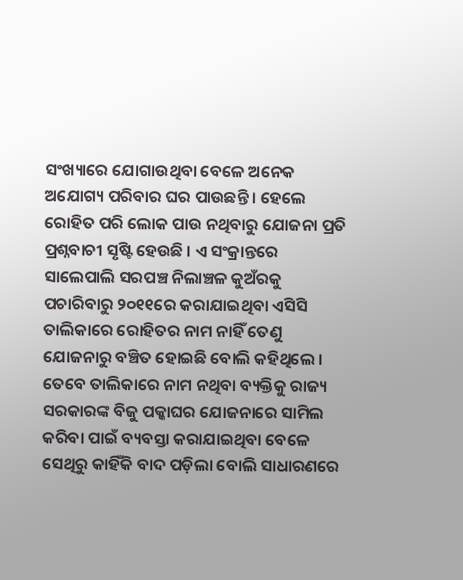ସଂଖ୍ୟାରେ ଯୋଗାଉଥିବା ବେଳେ ଅନେକ ଅଯୋଗ୍ୟ ପରିବାର ଘର ପାଉଛନ୍ତି । ହେଲେ ରୋହିତ ପରି ଲୋକ ପାଉ ନଥିବାରୁ ଯୋଜନା ପ୍ରତି ପ୍ରଶ୍ନବାଚୀ ସୃଷ୍ଟି ହେଉଛି । ଏ ସଂକ୍ରାନ୍ତରେ ସାଲେପାଲି ସରପଞ୍ଚ ନିଲାଞ୍ଚଳ କୁଅଁରକୁ ପଚାରିବାରୁ ୨୦୧୧ରେ କରାଯାଇଥିବା ଏସିସି ତାଲିକାରେ ରୋହିତର ନାମ ନାହିଁ ତେଣୁ ଯୋଜନାରୁ ବଞ୍ଚିତ ହୋଇଛି ବୋଲି କହିଥିଲେ । ତେବେ ତାଲିକାରେ ନାମ ନଥିବା ବ୍ୟକ୍ତିକୁ ରାଜ୍ୟ ସରକାରଙ୍କ ବିଜୁ ପକ୍କାଘର ଯୋଜନାରେ ସାମିଲ କରିବା ପାଇଁ ବ୍ୟବସ୍ତା କରାଯାଇଥିବା ବେଳେ ସେଥିରୁ କାହିଁକି ବାଦ ପଡ଼ିଲା ବୋଲି ସାଧାରଣରେ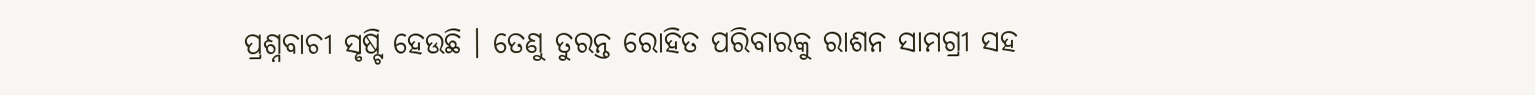ପ୍ରଶ୍ନବାଚୀ ସୃଷ୍ଟି ହେଉଛି । ତେଣୁ ତୁରନ୍ତ ରୋହିତ ପରିବାରକୁ ରାଶନ ସାମଗ୍ରୀ ସହ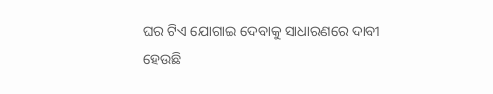ଘର ଟିଏ ଯୋଗାଇ ଦେବାକୁ ସାଧାରଣରେ ଦାବୀ ହେଉଛି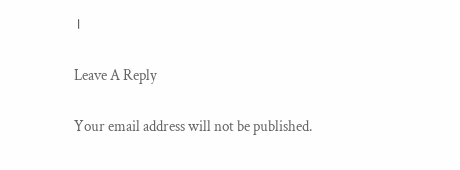।

Leave A Reply

Your email address will not be published.